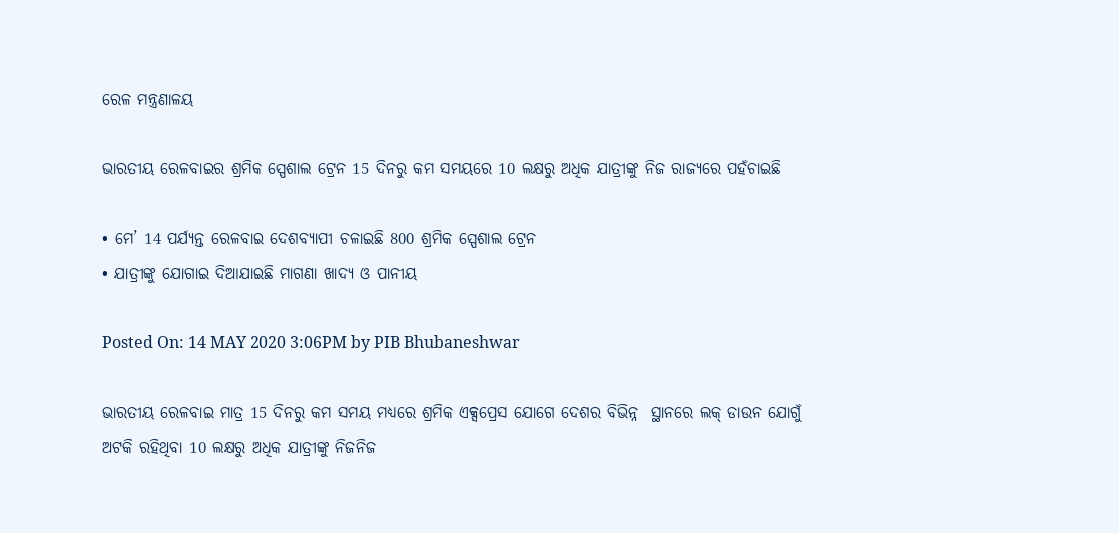ରେଳ ମନ୍ତ୍ରଣାଳୟ

ଭାରତୀୟ ରେଳବାଇର ଶ୍ରମିକ ସ୍ପେଶାଲ ଟ୍ରେନ 15 ଦିନରୁ କମ ସମୟରେ 10 ଲକ୍ଷରୁ ଅଧିକ ଯାତ୍ରୀଙ୍କୁ ନିଜ ରାଜ୍ୟରେ ପହଁଚାଇଛି

• ମେ’ 14 ପର୍ଯ୍ୟନ୍ତ ରେଳବାଇ ଦେଶବ୍ୟାପୀ ଚଳାଇଛି 800 ଶ୍ରମିକ ସ୍ପେଶାଲ ଟ୍ରେନ
• ଯାତ୍ରୀଙ୍କୁ ଯୋଗାଇ ଦିଆଯାଇଛି ମାଗଣା ଖାଦ୍ୟ ଓ ପାନୀୟ

Posted On: 14 MAY 2020 3:06PM by PIB Bhubaneshwar

ଭାରତୀୟ ରେଳବାଇ ମାତ୍ର 15 ଦିନରୁ କମ ସମୟ ମଧ୍ୟରେ ଶ୍ରମିକ ଏକ୍ସପ୍ରେସ ଯୋଗେ ଦେଶର ବିଭିନ୍ନ  ସ୍ଥାନରେ ଲକ୍ ଡାଉନ ଯୋଗୁଁ ଅଟକି ରହିଥିବା 10 ଲକ୍ଷରୁ ଅଧିକ ଯାତ୍ରୀଙ୍କୁ ନିଜନିଜ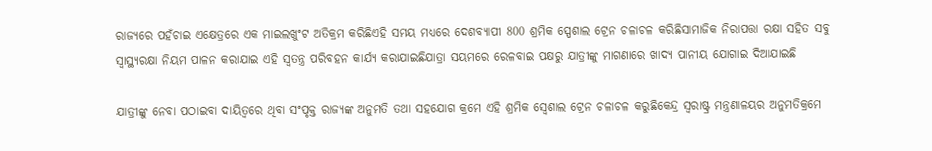ରାଜ୍ୟରେ ପହଁଚାଇ ଏକ୍ଷେତ୍ରରେ ଏକ ମାଇଲଖୁଂଟ ଅତିକ୍ରମ କରିଛିଏହି ସମୟ ମଧ୍ୟରେ ଦେଶବ୍ୟାପୀ 800 ଶ୍ରମିକ ସ୍ପେଶାଲ ଟ୍ରେନ ଚଳାଚଳ କରିଛିସାମାଜିକ ନିରାପତ୍ତା ରକ୍ଷା ସହିତ ସବୁ ସ୍ୱାସ୍ଥ୍ୟରକ୍ଷା ନିୟମ ପାଳନ କରାଯାଇ ଏହି ସ୍ୱତନ୍ତ୍ର ପରିବହନ କାର୍ଯ୍ୟ କରାଯାଇଛିଯାତ୍ରା ସୟମରେ ରେଳବାଇ ପକ୍ଷରୁ ଯାତ୍ରୀଙ୍କୁ ମାଗଣାରେ ଖାଦ୍ୟ ପାନୀୟ ଯୋଗାଇ ଦିଆଯାଇଛି

ଯାତ୍ରୀଙ୍କୁ ନେବା ପଠାଇବା ଦାୟିତ୍ୱରେ ଥିବା ସଂପୃକ୍ତ ରାଜ୍ୟଙ୍କ ଅନୁମତି ତଥା ସହଯୋଗ କ୍ରମେ ଏହି ଶ୍ରମିକ ସ୍ୱେଶାଲ ଟ୍ରେନ ଚଳାଚଳ କରୁଛିକେନ୍ଦ୍ର ସ୍ୱରାଷ୍ଟ୍ର ମନ୍ତ୍ରଣାଳୟର ଅନୁମତିକ୍ରମେ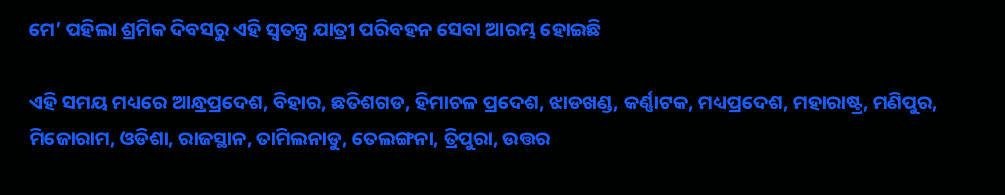ମେ’ ପହିଲା ଶ୍ରମିକ ଦିବସରୁ ଏହି ସ୍ୱତନ୍ତ୍ର ଯାତ୍ରୀ ପରିବହନ ସେବା ଆରମ୍ଭ ହୋଇଛି

ଏହି ସମୟ ମଧ୍ୟରେ ଆନ୍ଧ୍ରପ୍ରଦେଶ, ବିହାର, ଛତିଶଗଡ, ହିମାଚଳ ପ୍ରଦେଶ, ଝାଡଖଣ୍ଡ, କର୍ଣ୍ଣାଟକ, ମଧ୍ୟପ୍ରଦେଶ, ମହାରାଷ୍ଟ୍ର, ମଣିପୁର, ମିଜୋରାମ, ଓଡିଶା, ରାଜସ୍ଥାନ, ତାମିଲନାଡୁ, ତେଲଙ୍ଗନା, ତ୍ରିପୁରା, ଉତ୍ତର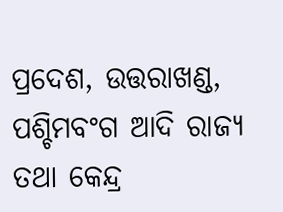ପ୍ରଦେଶ, ଉତ୍ତରାଖଣ୍ଡ, ପଶ୍ଚିମବଂଗ ଆଦି ରାଜ୍ୟ ତଥା କେନ୍ଦ୍ର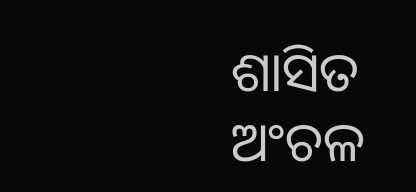ଶାସିତ ଅଂଚଳ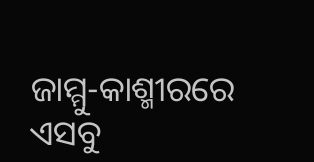ଜାମ୍ମୁ-କାଶ୍ମୀରରେ ଏସବୁ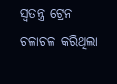ସ୍ୱତନ୍ତ୍ର ଟ୍ରେନ ଚଳାଚଳ କରିଥିଲା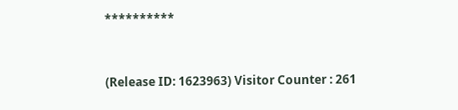**********


(Release ID: 1623963) Visitor Counter : 261